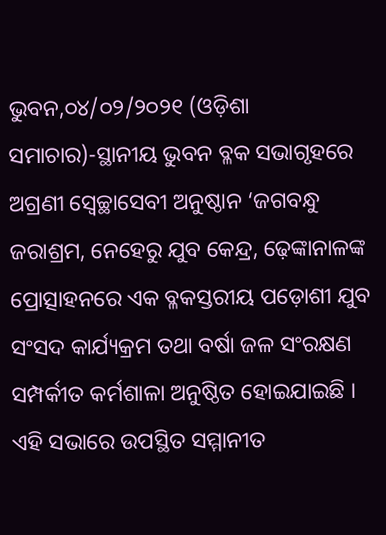ଭୁବନ,୦୪/୦୨/୨୦୨୧ (ଓଡ଼ିଶା ସମାଚାର)-ସ୍ଥାନୀୟ ଭୁବନ ବ୍ଳକ ସଭାଗୃହରେ ଅଗ୍ରଣୀ ସ୍ୱେଚ୍ଛାସେବୀ ଅନୁଷ୍ଠାନ ‘ଜଗବନ୍ଧୁ ଜରାଶ୍ରମ, ନେହେରୁ ଯୁବ କେନ୍ଦ୍ର, ଢ଼େଙ୍କାନାଳଙ୍କ ପ୍ରୋତ୍ସାହନରେ ଏକ ବ୍ଳକସ୍ତରୀୟ ପଡ଼ୋଶୀ ଯୁବ ସଂସଦ କାର୍ଯ୍ୟକ୍ରମ ତଥା ବର୍ଷା ଜଳ ସଂରକ୍ଷଣ ସମ୍ପର୍କୀତ କର୍ମଶାଳା ଅନୁଷ୍ଠିତ ହୋଇଯାଇଛି । ଏହି ସଭାରେ ଉପସ୍ଥିତ ସମ୍ମାନୀତ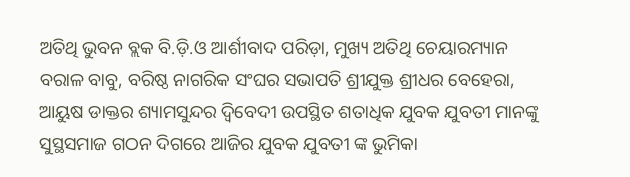ଅତିଥି ଭୁବନ ବ୍ଲକ ବି.ଡ଼ି.ଓ ଆର୍ଶୀବାଦ ପରିଡ଼ା, ମୁଖ୍ୟ ଅତିଥି ଚେୟାରମ୍ୟାନ ବରାଳ ବାବୁ, ବରିଷ୍ଠ ନାଗରିକ ସଂଘର ସଭାପତି ଶ୍ରୀଯୁକ୍ତ ଶ୍ରୀଧର ବେହେରା, ଆୟୁଷ ଡାକ୍ତର ଶ୍ୟାମସୁନ୍ଦର ଦ୍ୱିବେଦୀ ଉପସ୍ଥିତ ଶତାଧିକ ଯୁବକ ଯୁବତୀ ମାନଙ୍କୁ ସୁସ୍ଥସମାଜ ଗଠନ ଦିଗରେ ଆଜିର ଯୁବକ ଯୁବତୀ ଙ୍କ ଭୁମିକା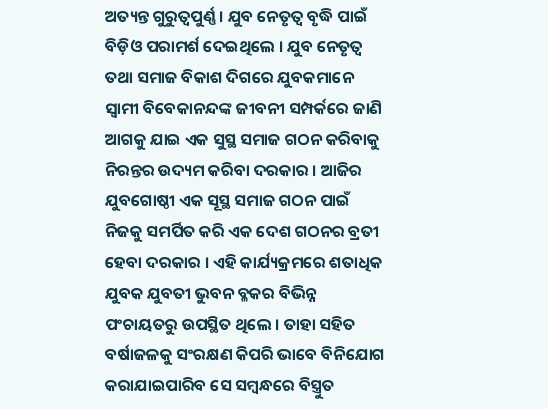ଅତ୍ୟନ୍ତ ଗୁରୁତ୍ୱପୁର୍ଣ୍ଣ । ଯୁବ ନେତୃତ୍ୱ ବୃଦ୍ଧି ପାଇଁ ବିଡ଼ିଓ ପରାମର୍ଶ ଦେଇଥିଲେ । ଯୁବ ନେତୃତ୍ୱ ତଥା ସମାଜ ବିକାଶ ଦିଗରେ ଯୁବକମାନେ ସ୍ୱାମୀ ବିବେକାନନ୍ଦଙ୍କ ଜୀବନୀ ସମ୍ପର୍କରେ ଜାଣି ଆଗକୁ ଯାଇ ଏକ ସୁସ୍ଥ ସମାଜ ଗଠନ କରିବାକୁ ନିରନ୍ତର ଉଦ୍ୟମ କରିବା ଦରକାର । ଆଜିର ଯୁବଗୋଷ୍ଠୀ ଏକ ସୂସ୍ଥ ସମାଜ ଗଠନ ପାଇଁ ନିଜକୁ ସମର୍ପିତ କରି ଏକ ଦେଶ ଗଠନର ବ୍ରତୀ ହେବା ଦରକାର । ଏହି କାର୍ଯ୍ୟକ୍ରମରେ ଶତାଧିକ ଯୁବକ ଯୁବତୀ ଭୁବନ ବ୍ଳକର ବିଭିନ୍ନ ପଂଚାୟତରୁ ଉପସ୍ଥିତ ଥିଲେ । ତାହା ସହିତ ବର୍ଷାଜଳକୁ ସଂରକ୍ଷଣ କିପରି ଭାବେ ବିନିଯୋଗ କରାଯାଇପାରିବ ସେ ସମ୍ବନ୍ଧରେ ବିସ୍ତ୍ରୁତ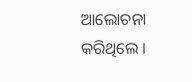ଆଲୋଚନା କରିଥିଲେ ।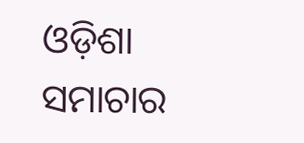ଓଡ଼ିଶା ସମାଚାର